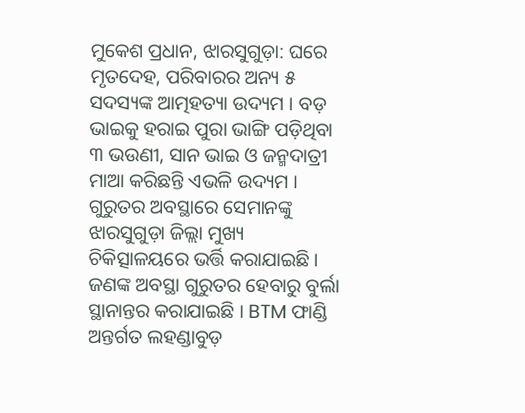ମୁକେଶ ପ୍ରଧାନ, ଝାରସୁଗୁଡ଼ା: ଘରେ ମୃତଦେହ, ପରିବାରର ଅନ୍ୟ ୫ ସଦସ୍ୟଙ୍କ ଆତ୍ମହତ୍ୟା ଉଦ୍ୟମ । ବଡ଼ ଭାଇକୁ ହରାଇ ପୁରା ଭାଙ୍ଗି ପଡ଼ିଥିବା ୩ ଭଉଣୀ, ସାନ ଭାଇ ଓ ଜନ୍ମଦାତ୍ରୀ ମାଆ କରିଛନ୍ତି ଏଭଳି ଉଦ୍ୟମ । ଗୁରୁତର ଅବସ୍ଥାରେ ସେମାନଙ୍କୁ ଝାରସୁଗୁଡ଼ା ଜିଲ୍ଲା ମୁଖ୍ୟ ଚିକିତ୍ସାଳୟରେ ଭର୍ତ୍ତି କରାଯାଇଛି । ଜଣଙ୍କ ଅବସ୍ଥା ଗୁରୁତର ହେବାରୁ ବୁର୍ଲା ସ୍ଥାନାନ୍ତର କରାଯାଇଛି । BTM ଫାଣ୍ଡି ଅନ୍ତର୍ଗତ ଲହଣ୍ଡାବୁଡ଼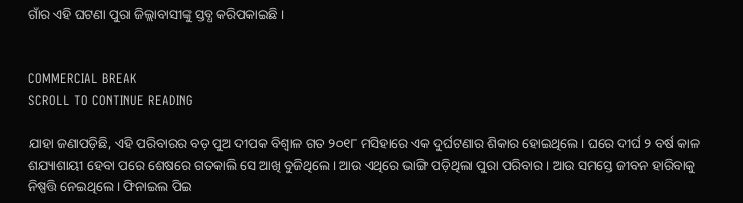ଗାଁର ଏହି ଘଟଣା ପୁରା ଜିଲ୍ଲାବାସୀଙ୍କୁ ସ୍ତବ୍ଧ କରିପକାଇଛି ।


COMMERCIAL BREAK
SCROLL TO CONTINUE READING

ଯାହା ଜଣାପଡ଼ିଛି, ଏହି ପରିବାରର ବଡ଼ ପୁଅ ଦୀପକ ବିଶ୍ୱାଳ ଗତ ୨୦୧୮ ମସିହାରେ ଏକ ଦୁର୍ଘଟଣାର ଶିକାର ହୋଇଥିଲେ । ଘରେ ଦୀର୍ଘ ୨ ବର୍ଷ କାଳ ଶଯ୍ୟାଶାୟୀ ହେବା ପରେ ଶେଷରେ ଗତକାଲି ସେ ଆଖି ବୁଜିଥିଲେ । ଆଉ ଏଥିରେ ଭାଙ୍ଗି ପଡ଼ିଥିଲା ପୁରା ପରିବାର । ଆଉ ସମସ୍ତେ ଜୀବନ ହାରିବାକୁ ନିଷ୍ପତ୍ତି ନେଇଥିଲେ । ଫିନାଇଲ ପିଇ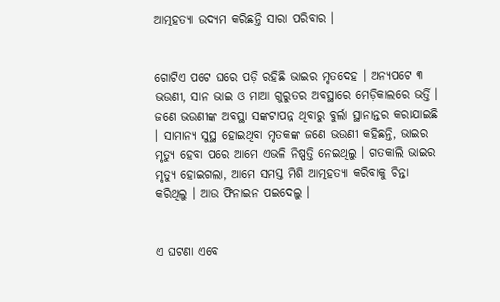ଆତ୍ମହତ୍ୟା ଉଦ୍ୟମ କରିଛନ୍ତି ସାରା ପରିବାର ।


ଗୋଟିଏ ପଟେ ଘରେ ପଡ଼ି ରହିଛି ଭାଇର ମୃତଦେହ । ଅନ୍ୟପଟେ ୩ ଭଉଣୀ, ସାନ ଭାଇ ଓ ମାଆ ଗୁରୁତର ଅବସ୍ଥାରେ ମେଡ଼ିକାଲରେ ଭର୍ତ୍ତି । ଜଣେ ଭଉଣୀଙ୍କ ଅବସ୍ଥା ସଙ୍କଟାପନ୍ନ ଥିବାରୁ ବୁର୍ଲା ସ୍ଥାନାନ୍ତର କରାଯାଇଛି । ସାମାନ୍ୟ ସୁସ୍ଥ ହୋଇଥିବା ମୃତକଙ୍କ ଜଣେ ଭଉଣୀ କହିଛନ୍ତି, ଭାଇର ମୃତ୍ୟୁ ହେବା ପରେ ଆମେ ଏଭଳି ନିଷ୍ପତ୍ତି ନେଇଥିଲୁ । ଗତକାଲି ଭାଇର ମୃତ୍ୟୁ ହୋଇଗଲା, ଆମେ ସମସ୍ତ ମିଶି ଆତ୍ମହତ୍ୟା କରିବାକୁ ଚିନ୍ତା କରିଥିଲୁ । ଆଉ ଫିନାଇନ ପଇଦେଲୁ ।


ଏ ଘଟଣା ଏବେ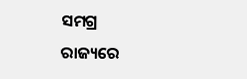ସମଗ୍ର ରାଜ୍ୟରେ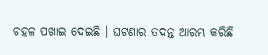ଚହଳ ପଖାଇ ଦେଇଛି । ଘଟଣାର ତଦନ୍ତ ଆରମ୍ଭ କରିଛି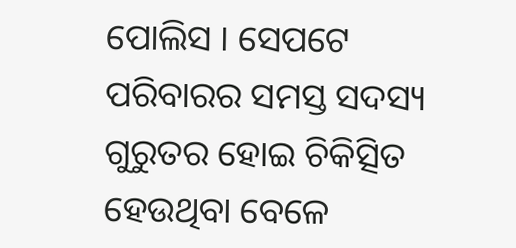ପୋଲିସ । ସେପଟେ ପରିବାରର ସମସ୍ତ ସଦସ୍ୟ ଗୁରୁତର ହୋଇ ଚିକିତ୍ସିତ ହେଉଥିବା ବେଳେ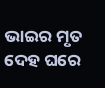ଭାଇର ମୃତ ଦେହ ଘରେ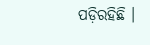ପଡ଼ିରହିଛି ।